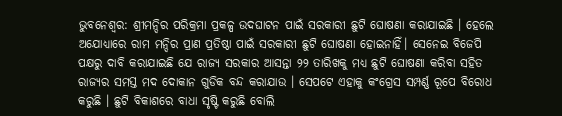ଭୁବନେଶ୍ବର: ଶ୍ରୀମନ୍ଦିର ପରିକ୍ରମା ପ୍ରକଳ୍ପ ଉଦଘାଟନ ପାଇଁ ସରକାରୀ ଛୁଟି ଘୋଷଣା କରାଯାଇଛି । ହେଲେ ଅଯୋଧ୍ୟାରେ ରାମ ମନ୍ଦିର ପ୍ରାଣ ପ୍ରତିଷ୍ଠା ପାଇଁ ସରକାରୀ ଛୁଟି ଘୋଷଣା ହୋଇନାହିଁ। ସେନେଇ ବିଜେପି ପକ୍ଷରୁ ଦାବି କରାଯାଇଛି ଯେ ରାଜ୍ୟ ସରକାର ଆସନ୍ତା ୨୨ ତାରିଖକୁ ମଧ୍ୟ ଛୁଟି ଘୋଷଣା କରିବା ସହିତ ରାଜ୍ୟର ସମସ୍ତ ମଦ ଦୋକାନ ଗୁଡିକ ବନ୍ଦ କରାଯାଉ । ସେପଟେ ଏହାକୁ କଂଗ୍ରେସ ସମ୍ପର୍ଣ୍ଣ ରୂପେ ବିରୋଧ କରୁଛି । ଛୁଟି ବିକାଶରେ ବାଧା ସୃଷ୍ଟି କରୁଛି ବୋଲି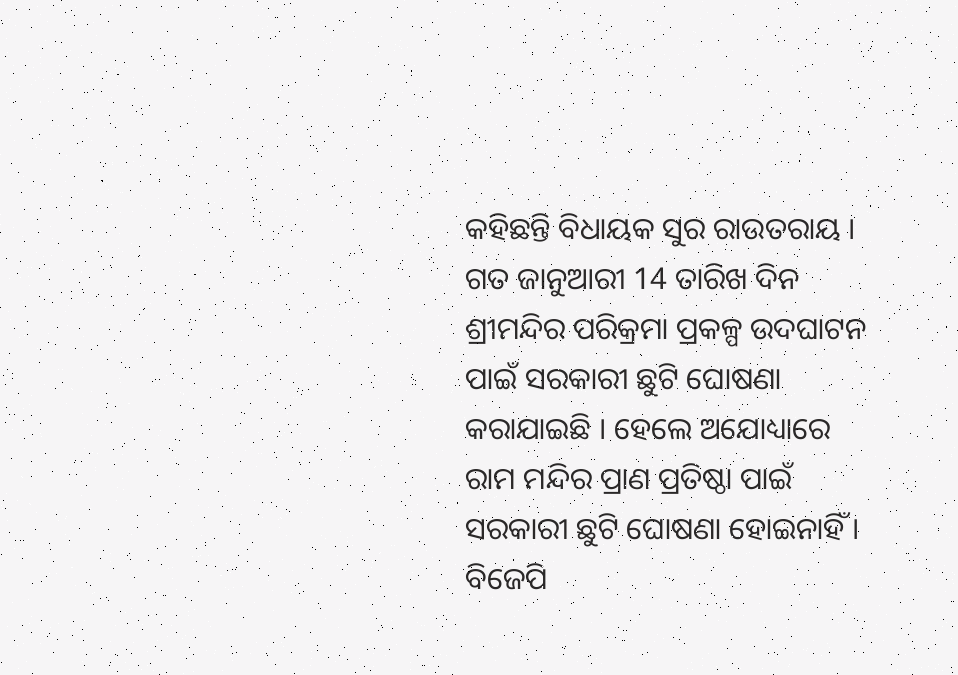କହିଛନ୍ତି ବିଧାୟକ ସୁର ରାଉତରାୟ ।
ଗତ ଜାନୁଆରୀ 14 ତାରିଖ ଦିନ ଶ୍ରୀମନ୍ଦିର ପରିକ୍ରମା ପ୍ରକଳ୍ପ ଉଦଘାଟନ ପାଇଁ ସରକାରୀ ଛୁଟି ଘୋଷଣା କରାଯାଇଛି । ହେଲେ ଅଯୋଧ୍ୟାରେ ରାମ ମନ୍ଦିର ପ୍ରାଣ ପ୍ରତିଷ୍ଠା ପାଇଁ ସରକାରୀ ଛୁଟି ଘୋଷଣା ହୋଇନାହିଁ । ବିଜେପି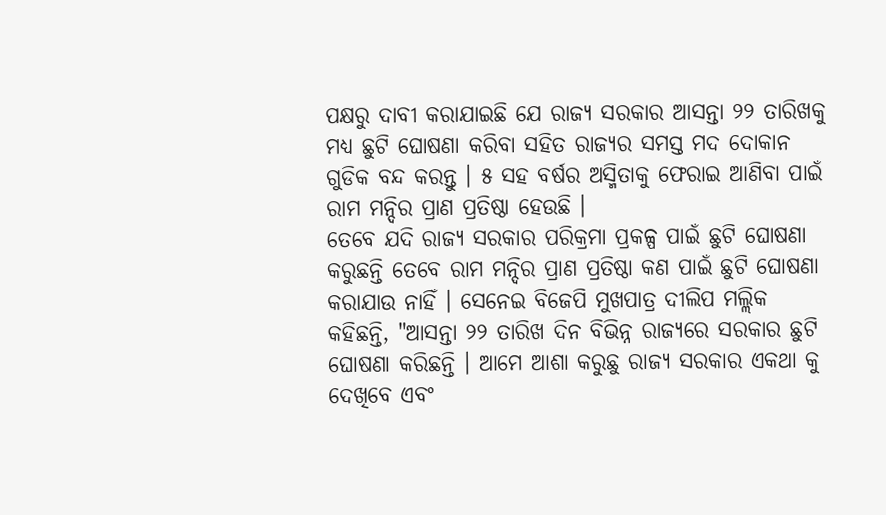ପକ୍ଷରୁ ଦାବୀ କରାଯାଇଛି ଯେ ରାଜ୍ୟ ସରକାର ଆସନ୍ତା ୨୨ ତାରିଖକୁ ମଧ୍ୟ ଛୁଟି ଘୋଷଣା କରିବା ସହିତ ରାଜ୍ୟର ସମସ୍ତ ମଦ ଦୋକାନ ଗୁଡିକ ବନ୍ଦ କରନ୍ତୁ । ୫ ସହ ବର୍ଷର ଅସ୍ମିତାକୁ ଫେରାଇ ଆଣିବା ପାଇଁ ରାମ ମନ୍ଦିର ପ୍ରାଣ ପ୍ରତିଷ୍ଠା ହେଉଛି ।
ତେବେ ଯଦି ରାଜ୍ୟ ସରକାର ପରିକ୍ରମା ପ୍ରକଳ୍ପ ପାଇଁ ଛୁଟି ଘୋଷଣା କରୁଛନ୍ତି ତେବେ ରାମ ମନ୍ଦିର ପ୍ରାଣ ପ୍ରତିଷ୍ଠା କଣ ପାଇଁ ଛୁଟି ଘୋଷଣା କରାଯାଉ ନାହିଁ । ସେନେଇ ବିଜେପି ମୁଖପାତ୍ର ଦୀଲିପ ମଲ୍ଲିକ କହିଛନ୍ତି, "ଆସନ୍ତା ୨୨ ତାରିଖ ଦିନ ବିଭିନ୍ନ ରାଜ୍ଯରେ ସରକାର ଛୁଟି ଘୋଷଣା କରିଛନ୍ତି । ଆମେ ଆଶା କରୁଛୁ ରାଜ୍ୟ ସରକାର ଏକଥା କୁ ଦେଖିବେ ଏବଂ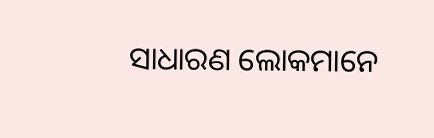ସାଧାରଣ ଲୋକମାନେ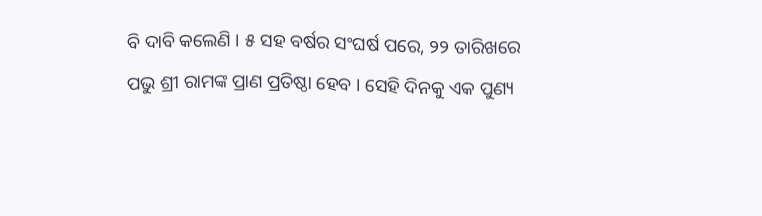ବି ଦାବି କଲେଣି । ୫ ସହ ବର୍ଷର ସଂଘର୍ଷ ପରେ, ୨୨ ତାରିଖରେ ପଭୁ ଶ୍ରୀ ରାମଙ୍କ ପ୍ରାଣ ପ୍ରତିଷ୍ଠା ହେବ । ସେହି ଦିନକୁ ଏକ ପୁଣ୍ୟ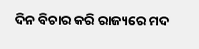ଦିନ ବିଚାର କରି ରାଜ୍ୟରେ ମଦ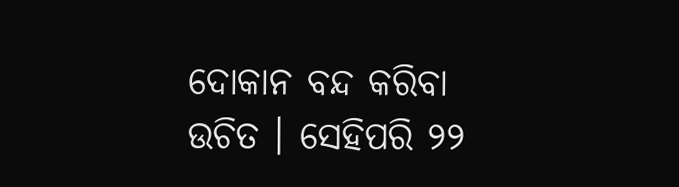ଦୋକାନ ବନ୍ଦ କରିବା ଉଚିତ । ସେହିପରି ୨୨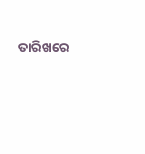ତାରିଖରେ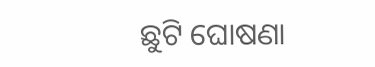ଛୁଟି ଘୋଷଣା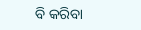ବି କରିବା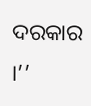ଦରକାର ।’’